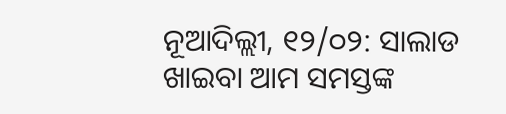ନୂଆଦିଲ୍ଲୀ, ୧୨/୦୨: ସାଲାଡ ଖାଇବା ଆମ ସମସ୍ତଙ୍କ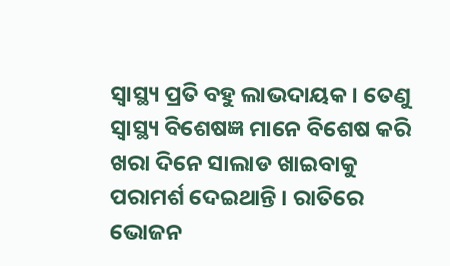ସ୍ୱାସ୍ଥ୍ୟ ପ୍ରତି ବହୁ ଲାଭଦାୟକ । ତେଣୁ ସ୍ୱାସ୍ଥ୍ୟ ବିଶେଷଜ୍ଞ ମାନେ ବିଶେଷ କରି ଖରା ଦିନେ ସାଲାଡ ଖାଇବାକୁ ପରାମର୍ଶ ଦେଇଥାନ୍ତି । ରାତିରେ ଭୋଜନ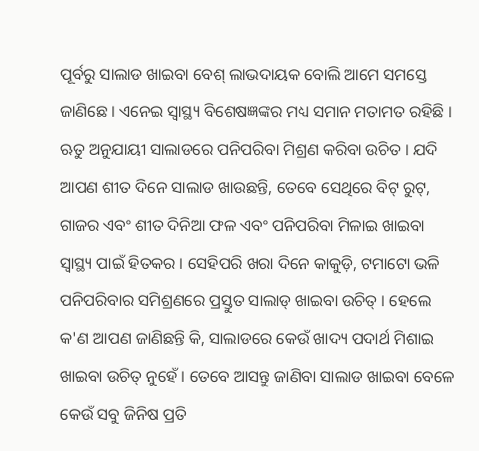ପୂର୍ବରୁ ସାଲାଡ ଖାଇବା ବେଶ୍ ଲାଭଦାୟକ ବୋଲି ଆମେ ସମସ୍ତେ ଜାଣିଛେ । ଏନେଇ ସ୍ୱାସ୍ଥ୍ୟ ବିଶେଷଜ୍ଞଙ୍କର ମଧ୍ୟ ସମାନ ମତାମତ ରହିଛି । ଋତୁ ଅନୁଯାୟୀ ସାଲାଡରେ ପନିପରିବା ମିଶ୍ରଣ କରିବା ଉଚିତ । ଯଦି ଆପଣ ଶୀତ ଦିନେ ସାଲାଡ ଖାଉଛନ୍ତି, ତେବେ ସେଥିରେ ବିଟ୍ ରୁଟ୍, ଗାଜର ଏବଂ ଶୀତ ଦିନିଆ ଫଳ ଏବଂ ପନିପରିବା ମିଳାଇ ଖାଇବା ସ୍ୱାସ୍ଥ୍ୟ ପାଇଁ ହିତକର । ସେହିପରି ଖରା ଦିନେ କାକୁଡ଼ି, ଟମାଟୋ ଭଳି ପନିପରିବାର ସମିଶ୍ରଣରେ ପ୍ରସ୍ତୁତ ସାଲାଡ୍ ଖାଇବା ଉଚିତ୍ । ହେଲେ କ'ଣ ଆପଣ ଜାଣିଛନ୍ତି କି, ସାଲାଡରେ କେଉଁ ଖାଦ୍ୟ ପଦାର୍ଥ ମିଶାଇ ଖାଇବା ଉଚିତ୍ ନୁହେଁ । ତେବେ ଆସନ୍ତୁ ଜାଣିବା ସାଲାଡ ଖାଇବା ବେଳେ କେଉଁ ସବୁ ଜିନିଷ ପ୍ରତି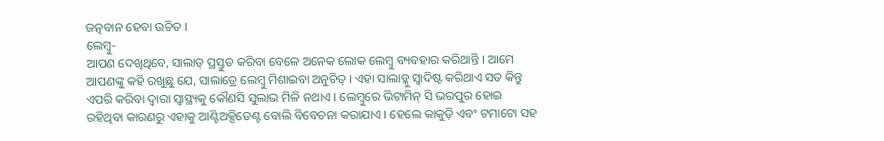ଜତ୍ନବାନ ହେବା ଉଚିତ ।
ଲେମ୍ୱୁ-
ଆପଣ ଦେଖିଥିବେ, ସାଲାଡ୍ ପ୍ରସ୍ତୁତ କରିବା ବେଳେ ଅନେକ ଲୋକ ଲେମ୍ୱୁ ବ୍ୟବହାର କରିଥାନ୍ତି । ଆମେ ଆପଣଙ୍କୁ କହି ରଖୁଛୁ ଯେ, ସାଲାଡ୍ରେ ଲେମ୍ୱୁ ମିଶାଇବା ଅନୁଚିତ୍ । ଏହା ସାଲାଡ୍କୁ ସ୍ୱାଦିଷ୍ଟ କରିଥାଏ ସତ କିନ୍ତୁ ଏପରି କରିବା ଦ୍ୱାରା ସ୍ୱାସ୍ଥ୍ୟକୁ କୌଣସି ସୁଲାଭ ମିଳି ନଥାଏ । ଲେମ୍ୱୁରେ ଭିଟାମିନ୍ ସି ଭରପୁର ହୋଇ ରହିଥିବା କାରଣରୁ ଏହାକୁ ଆଣ୍ଟିଅକ୍ସିଡେଣ୍ଟ ବୋଲି ବିବେଚନା କରାଯାଏ । ହେଲେ କାକୁଡ଼ି ଏବଂ ଟମାଟୋ ସହ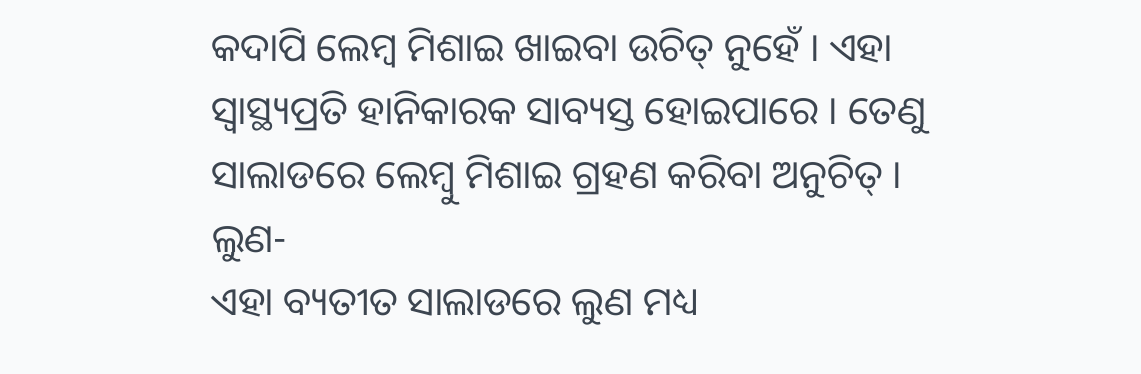କଦାପି ଲେମ୍ୱ ମିଶାଇ ଖାଇବା ଉଚିତ୍ ନୁହେଁ । ଏହା ସ୍ୱାସ୍ଥ୍ୟପ୍ରତି ହାନିକାରକ ସାବ୍ୟସ୍ତ ହୋଇପାରେ । ତେଣୁ ସାଲାଡରେ ଲେମ୍ୱୁ ମିଶାଇ ଗ୍ରହଣ କରିବା ଅନୁଚିତ୍ ।
ଲୁଣ-
ଏହା ବ୍ୟତୀତ ସାଲାଡରେ ଲୁଣ ମଧ୍ୟ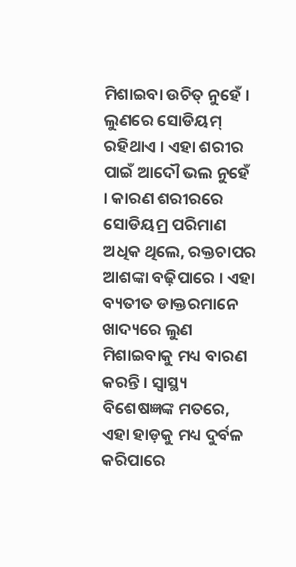ମିଶାଇବା ଉଚିତ୍ ନୁହେଁ । ଲୁଣରେ ସୋଡିୟମ୍ ରହିଥାଏ । ଏହା ଶରୀର ପାଇଁ ଆଦୌ ଭଲ ନୁହେଁ । କାରଣ ଶରୀରରେ ସୋଡିୟମ୍ର ପରିମାଣ ଅଧିକ ଥିଲେ, ରକ୍ତଚାପର ଆଶଙ୍କା ବଢ଼ିପାରେ । ଏହା ବ୍ୟତୀତ ଡାକ୍ତରମାନେ ଖାଦ୍ୟରେ ଲୁଣ ମିଶାଇବାକୁ ମଧ୍ୟ ବାରଣ କରନ୍ତି । ସ୍ୱାସ୍ଥ୍ୟ ବିଶେଷଜ୍ଞଙ୍କ ମତରେ, ଏହା ହାଡ଼କୁ ମଧ୍ୟ ଦୁର୍ବଳ କରିପାରେ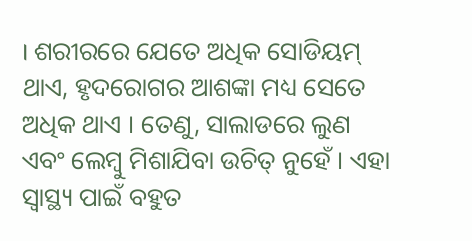। ଶରୀରରେ ଯେତେ ଅଧିକ ସୋଡିୟମ୍ ଥାଏ, ହୃଦରୋଗର ଆଶଙ୍କା ମଧ୍ୟ ସେତେ ଅଧିକ ଥାଏ । ତେଣୁ, ସାଲାଡରେ ଲୁଣ ଏବଂ ଲେମ୍ବୁ ମିଶାଯିବା ଉଚିତ୍ ନୁହେଁ । ଏହା ସ୍ୱାସ୍ଥ୍ୟ ପାଇଁ ବହୁତ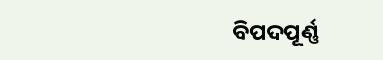ବିପଦପୂର୍ଣ୍ଣ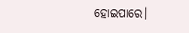ହୋଇପାରେ।